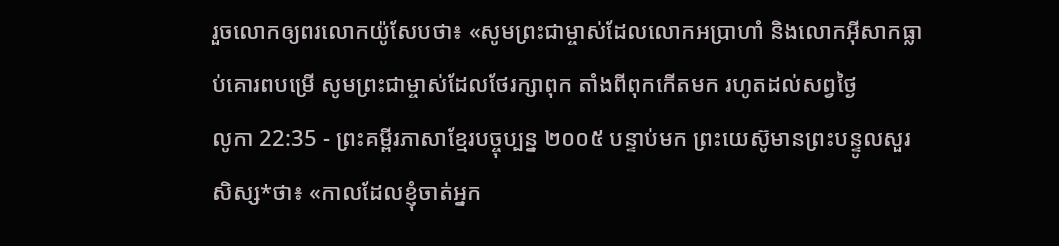រួចលោកឲ្យពរលោកយ៉ូសែបថា៖ «សូមព្រះជាម្ចាស់ដែលលោកអប្រាហាំ និងលោកអ៊ីសាកធ្លាប់គោរពបម្រើ សូមព្រះជាម្ចាស់ដែលថែរក្សាពុក តាំងពីពុកកើតមក រហូតដល់សព្វថ្ងៃ
លូកា 22:35 - ព្រះគម្ពីរភាសាខ្មែរបច្ចុប្បន្ន ២០០៥ បន្ទាប់មក ព្រះយេស៊ូមានព្រះបន្ទូលសួរសិស្ស*ថា៖ «កាលដែលខ្ញុំចាត់អ្នក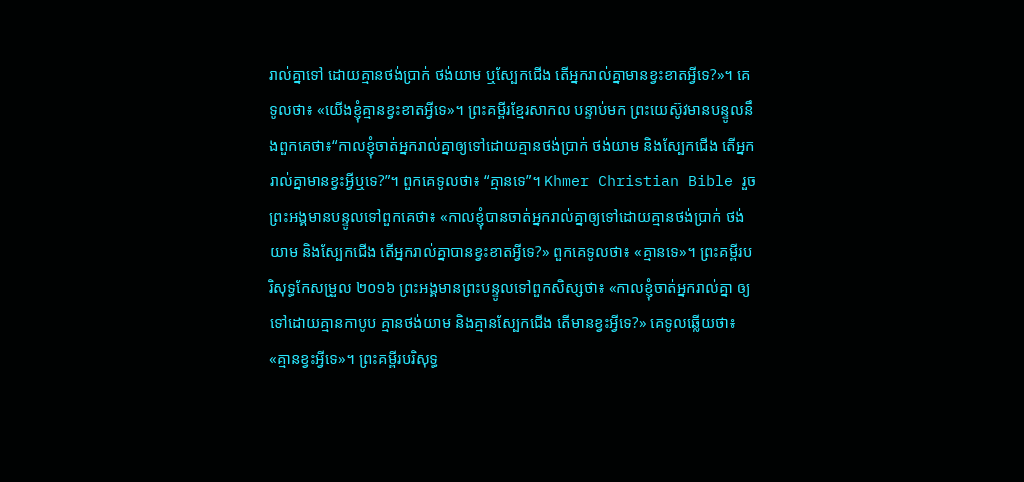រាល់គ្នាទៅ ដោយគ្មានថង់ប្រាក់ ថង់យាម ឬស្បែកជើង តើអ្នករាល់គ្នាមានខ្វះខាតអ្វីទេ?»។ គេទូលថា៖ «យើងខ្ញុំគ្មានខ្វះខាតអ្វីទេ»។ ព្រះគម្ពីរខ្មែរសាកល បន្ទាប់មក ព្រះយេស៊ូវមានបន្ទូលនឹងពួកគេថា៖“កាលខ្ញុំចាត់អ្នករាល់គ្នាឲ្យទៅដោយគ្មានថង់ប្រាក់ ថង់យាម និងស្បែកជើង តើអ្នករាល់គ្នាមានខ្វះអ្វីឬទេ?”។ ពួកគេទូលថា៖ “គ្មានទេ”។ Khmer Christian Bible រួចព្រះអង្គមានបន្ទូលទៅពួកគេថា៖ «កាលខ្ញុំបានចាត់អ្នករាល់គ្នាឲ្យទៅដោយគ្មានថង់ប្រាក់ ថង់យាម និងស្បែកជើង តើអ្នករាល់គ្នាបានខ្វះខាតអ្វីទេ?» ពួកគេទូលថា៖ «គ្មានទេ»។ ព្រះគម្ពីរបរិសុទ្ធកែសម្រួល ២០១៦ ព្រះអង្គមានព្រះបន្ទូលទៅពួកសិស្សថា៖ «កាលខ្ញុំចាត់អ្នករាល់គ្នា ឲ្យទៅដោយគ្មានកាបូប គ្មានថង់យាម និងគ្មានស្បែកជើង តើមានខ្វះអ្វីទេ?» គេទូលឆ្លើយថា៖ «គ្មានខ្វះអ្វីទេ»។ ព្រះគម្ពីរបរិសុទ្ធ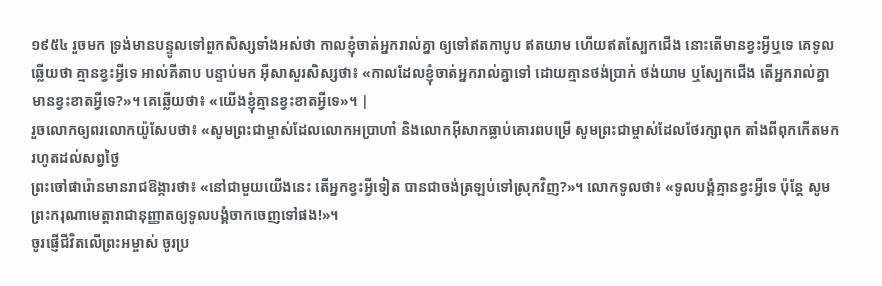១៩៥៤ រួចមក ទ្រង់មានបន្ទូលទៅពួកសិស្សទាំងអស់ថា កាលខ្ញុំចាត់អ្នករាល់គ្នា ឲ្យទៅឥតកាបូប ឥតយាម ហើយឥតស្បែកជើង នោះតើមានខ្វះអ្វីឬទេ គេទូលឆ្លើយថា គ្មានខ្វះអ្វីទេ អាល់គីតាប បន្ទាប់មក អ៊ីសាសួរសិស្សថា៖ «កាលដែលខ្ញុំចាត់អ្នករាល់គ្នាទៅ ដោយគ្មានថង់ប្រាក់ ថង់យាម ឬស្បែកជើង តើអ្នករាល់គ្នាមានខ្វះខាតអ្វីទេ?»។ គេឆ្លើយថា៖ «យើងខ្ញុំគ្មានខ្វះខាតអ្វីទេ»។ |
រួចលោកឲ្យពរលោកយ៉ូសែបថា៖ «សូមព្រះជាម្ចាស់ដែលលោកអប្រាហាំ និងលោកអ៊ីសាកធ្លាប់គោរពបម្រើ សូមព្រះជាម្ចាស់ដែលថែរក្សាពុក តាំងពីពុកកើតមក រហូតដល់សព្វថ្ងៃ
ព្រះចៅផារ៉ោនមានរាជឱង្ការថា៖ «នៅជាមួយយើងនេះ តើអ្នកខ្វះអ្វីទៀត បានជាចង់ត្រឡប់ទៅស្រុកវិញ?»។ លោកទូលថា៖ «ទូលបង្គំគ្មានខ្វះអ្វីទេ ប៉ុន្តែ សូមព្រះករុណាមេត្តារាជានុញ្ញាតឲ្យទូលបង្គំចាកចេញទៅផង!»។
ចូរផ្ញើជីវិតលើព្រះអម្ចាស់ ចូរប្រ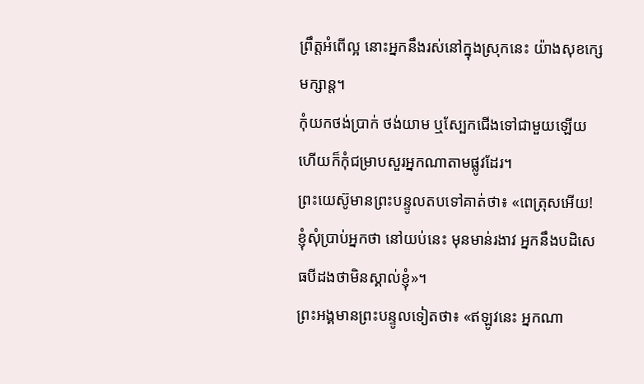ព្រឹត្តអំពើល្អ នោះអ្នកនឹងរស់នៅក្នុងស្រុកនេះ យ៉ាងសុខក្សេមក្សាន្ត។
កុំយកថង់ប្រាក់ ថង់យាម ឬស្បែកជើងទៅជាមួយឡើយ ហើយក៏កុំជម្រាបសួរអ្នកណាតាមផ្លូវដែរ។
ព្រះយេស៊ូមានព្រះបន្ទូលតបទៅគាត់ថា៖ «ពេត្រុសអើយ! ខ្ញុំសុំប្រាប់អ្នកថា នៅយប់នេះ មុនមាន់រងាវ អ្នកនឹងបដិសេធបីដងថាមិនស្គាល់ខ្ញុំ»។
ព្រះអង្គមានព្រះបន្ទូលទៀតថា៖ «ឥឡូវនេះ អ្នកណា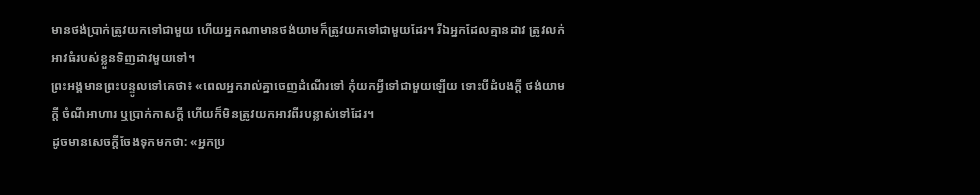មានថង់ប្រាក់ត្រូវយកទៅជាមួយ ហើយអ្នកណាមានថង់យាមក៏ត្រូវយកទៅជាមួយដែរ។ រីឯអ្នកដែលគ្មានដាវ ត្រូវលក់អាវធំរបស់ខ្លួនទិញដាវមួយទៅ។
ព្រះអង្គមានព្រះបន្ទូលទៅគេថា៖ «ពេលអ្នករាល់គ្នាចេញដំណើរទៅ កុំយកអ្វីទៅជាមួយឡើយ ទោះបីដំបងក្ដី ថង់យាមក្ដី ចំណីអាហារ ឬប្រាក់កាសក្ដី ហើយក៏មិនត្រូវយកអាវពីរបន្លាស់ទៅដែរ។
ដូចមានសេចក្ដីចែងទុកមកថា: «អ្នកប្រ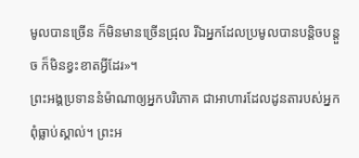មូលបានច្រើន ក៏មិនមានច្រើនជ្រុល រីឯអ្នកដែលប្រមូលបានបន្តិចបន្តួច ក៏មិនខ្វះខាតអ្វីដែរ»។
ព្រះអង្គប្រទាននំម៉ាណាឲ្យអ្នកបរិភោគ ជាអាហារដែលដូនតារបស់អ្នកពុំធ្លាប់ស្គាល់។ ព្រះអ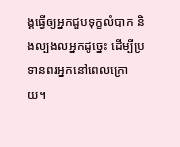ង្គធ្វើឲ្យអ្នកជួបទុក្ខលំបាក និងល្បងលអ្នកដូច្នេះ ដើម្បីប្រទានពរអ្នកនៅពេលក្រោយ។